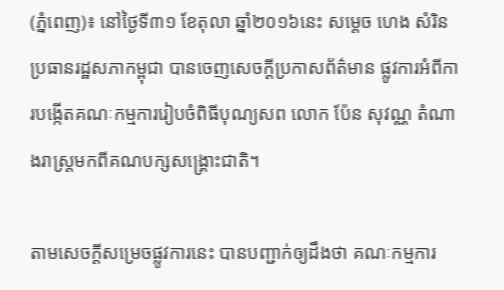(ភ្នំពេញ)៖ នៅថ្ងៃទី៣១ ខែតុលា ឆ្នាំ២០១៦នេះ សម្តេច ហេង សំរិន ប្រធានរដ្ឋសភាកម្ពុជា បានចេញសេចក្តីប្រកាសព័ត៌មាន ផ្លូវការអំពីការបង្កើតគណៈកម្មការរៀបចំពិធីបុណ្យសព លោក ប៉ែន សុវណ្ណ តំណាងរាស្រ្តមកពីគណបក្សសង្រ្គោះជាតិ។

តាមសេចក្តីសម្រេចផ្លូវការនេះ បានបញ្ជាក់ឲ្យដឹងថា គណៈកម្មការ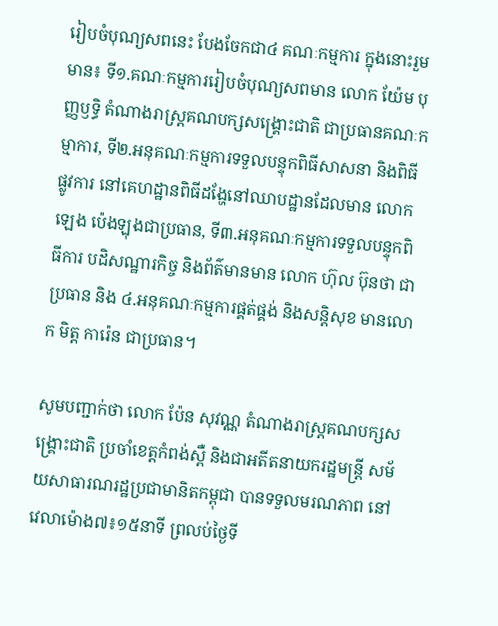រៀបចំបុណ្យសពនេះ បែងចែកជា៤ គណៈកម្មការ ក្នុងនោះរួមមាន៖ ទី១.គណៈកម្មការរៀបចំបុណ្យសពមាន លោក យ៉ែម បុញ្ញឫទ្ធិ តំណាងរាស្រ្តគណបក្សសង្រ្គោះជាតិ ជាប្រធានគណៈកម្មាការ, ទី២.អនុគណៈកម្មការទទួលបន្ទុកពិធីសាសនា និងពិធីផ្លូវការ នៅគេហដ្ឋានពិធីដង្ហែនៅឈាបដ្ឋានដែលមាន លោក ឡេង ប៉េងឡុងជាប្រធាន, ទី៣.អនុគណៈកម្មការទទួលបន្ទុកពិធីការ បដិសណ្ឋារកិច្ច និងព័ត៌មានមាន លោក ហ៊ុល ប៊ុនថា ជាប្រធាន និង ៤.អនុគណៈកម្មការផ្គត់ផ្គង់ និងសន្តិសុខ មានលោក មិត្ត ការ៉េន ជាប្រធាន។

សូមបញ្ជាក់ថា លោក ប៉ែន សុវណ្ណ តំណាងរាស្ត្រគណបក្សសង្រ្គោះជាតិ ប្រចាំខេត្តកំពង់ស្ពឺ និងជាអតីតនាយករដ្ឋមន្ត្រី សម័យសាធារណរដ្ឋប្រជាមានិតកម្ពុជា បានទទួលមរណភាព នៅវេលាម៉ោង៧៖១៥នាទី ព្រលប់ថ្ងៃទី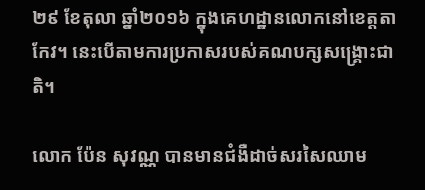២៩ ខែតុលា ឆ្នាំ២០១៦ ក្នុងគេហដ្ឋានលោកនៅខេត្តតាកែវ។ នេះបើតាមការប្រកាសរបស់គណបក្សសង្រ្គោះជាតិ។

លោក ប៉ែន សុវណ្ណ បានមានជំងឺដាច់សរសៃឈាម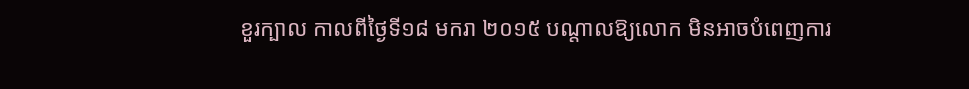ខួរក្បាល កាលពីថ្ងៃទី១៨ មករា ២០១៥ បណ្តាលឱ្យលោក មិនអាចបំពេញការ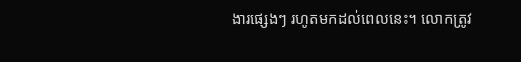ងារផ្សេងៗ រហូតមកដល់ពេលនេះ។ លោកត្រូវ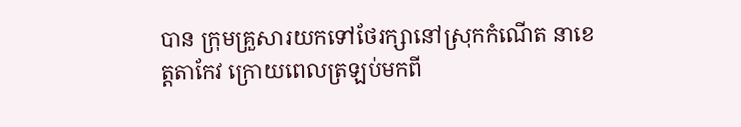បាន ក្រុមគ្រួសារយកទៅថែរក្សានៅស្រុកកំណើត នាខេត្តតាកែវ ក្រោយពេលត្រឡប់មកពី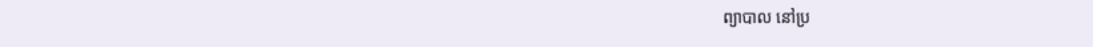ព្យាបាល នៅប្រ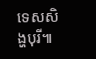ទេសសិង្ហបុរី៕